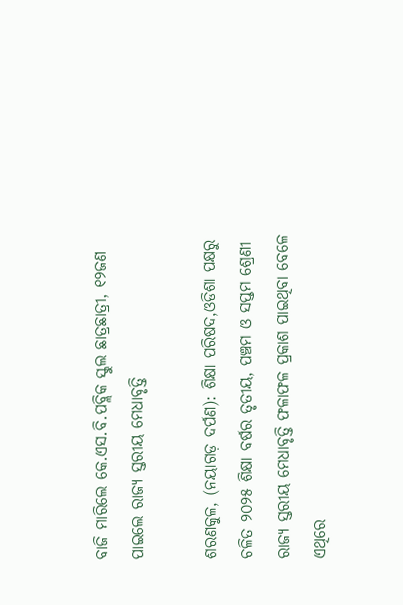ବାଜି ମାରିଲେ କେ.ଏସ.ବି.ପବ୍ଲିକ ସ୍କୁଲ ଛାତ୍ରଛାତ୍ରୀ, ୧୨ଜଣ ପାଇଲେ ରାଜ୍ୟ ସ୍ତରୀୟ ମେଧାବୃତ୍ତି

ଶରଣକୁଳ, (ନୟାଗଡ଼ ଦର୍ପଣ): ଶିକ୍ଷା ପରିଷଦ,ଓଡିଶା ପକ୍ଷରୁ ଚଳିତ ୨୦୨୫ ଶିକ୍ଷା ବର୍ଷର ତୃତୀୟ, ପଞ୍ଚମ ଓ ସପ୍ତମ ଶ୍ରେଣୀ ରାଜ୍ୟ ସ୍ତରୀୟ ମେଧାବୃତ୍ତି ଫଳାଫଳ ପ୍ରକାଶ ପାଇଥିବା ବେଳେ ଏଥିରେ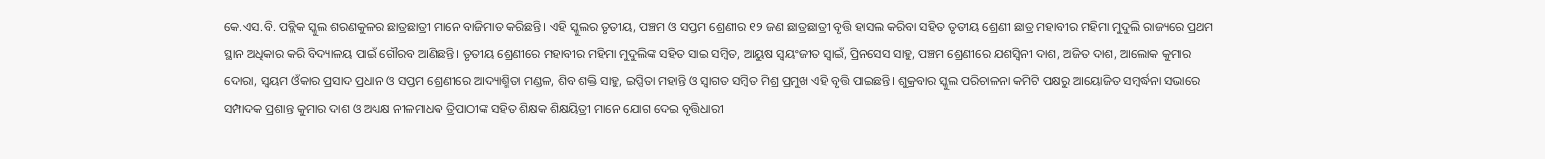କେ.ଏସ.ବି. ପବ୍ଲିକ ସ୍କୁଲ ଶରଣକୁଳର ଛାତ୍ରଛାତ୍ରୀ ମାନେ ବାଜିମାତ କରିଛନ୍ତି। ଏହି ସ୍କୁଲର ତୃତୀୟ, ପଞ୍ଚମ ଓ ସପ୍ତମ ଶ୍ରେଣୀର ୧୨ ଜଣ ଛାତ୍ରଛାତ୍ରୀ ବୃତ୍ତି ହାସଲ କରିବା ସହିତ ତୃତୀୟ ଶ୍ରେଣୀ ଛାତ୍ର ମହାବୀର ମହିମା ମୁଦୁଲି ରାଜ୍ୟରେ ପ୍ରଥମ ସ୍ଥାନ ଅଧିକାର କରି ବିଦ୍ୟାଳୟ ପାଇଁ ଗୌରବ ଆଣିଛନ୍ତି। ତୃତୀୟ ଶ୍ରେଣୀରେ ମହାବୀର ମହିମା ମୁଦୁଲିଙ୍କ ସହିତ ସାଇ ସମ୍ବିତ, ଆୟୁଷ ସ୍ୱୟଂଜୀତ ସ୍ୱାଇଁ, ପ୍ରିନସେସ ସାହୁ, ପଞ୍ଚମ ଶ୍ରେଣୀରେ ଯଶସ୍ୱିନୀ ଦାଶ, ଅଜିତ ଦାଶ, ଆଲୋକ କୁମାର ଦୋରା, ସ୍ୱୟମ ଓଁକାର ପ୍ରସାଦ ପ୍ରଧାନ ଓ ସପ୍ତମ ଶ୍ରେଣୀରେ ଆଦ୍ୟାଶ୍ମିତା ମଣ୍ଡଳ, ଶିବ ଶକ୍ତି ସାହୁ, ଇପ୍ସିତା ମହାନ୍ତି ଓ ସ୍ୱାଗତ ସମ୍ବିତ ମିଶ୍ର ପ୍ରମୁଖ ଏହି ବୃତ୍ତି ପାଇଛନ୍ତି। ଶୁକ୍ରବାର ସ୍କୁଲ ପରିଚାଳନା କମିଟି ପକ୍ଷରୁ ଆୟୋଜିତ ସମ୍ବର୍ଦ୍ଧନା ସଭାରେ ସମ୍ପାଦକ ପ୍ରଶାନ୍ତ କୁମାର ଦାଶ ଓ ଅଧ୍ୟକ୍ଷ ନୀଳମାଧଵ ତ୍ରିପାଠୀଙ୍କ ସହିତ ଶିକ୍ଷକ ଶିକ୍ଷୟିତ୍ରୀ ମାନେ ଯୋଗ ଦେଇ ବୃତ୍ତିଧାରୀ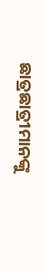ଛାତ୍ରଛାତ୍ରୀମାନଙ୍କୁ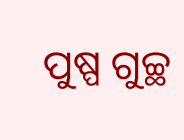ପୁଷ୍ପ ଗୁଚ୍ଛ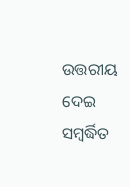ଉତ୍ତରୀୟ ଦେଇ ସମ୍ବର୍ଦ୍ଧିତ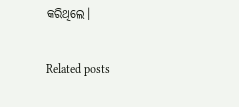କରିଥିଲେ।

Related posts